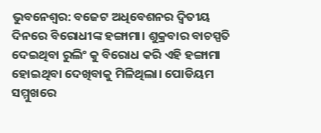ଭୁବନେଶ୍ବର: ବଜେଟ ଅଧିବେଶନର ଦ୍ଵିତୀୟ ଦିନରେ ବିରୋଧୀଙ୍କ ହଙ୍ଗାମା। ଶୁକ୍ରବାର ବାଚସ୍ପତି ଦେଇଥିବା ରୁଲିଂ କୁ ବିରୋଧ କରି ଏହି ହଙ୍ଗାମା ହୋଇଥିବା ଦେଖିବାକୁ ମିଳିଥିଲା। ପୋଡିୟମ ସମ୍ମୁଖରେ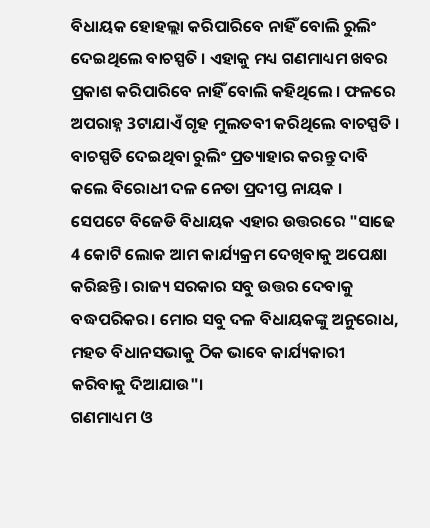ବିଧାୟକ ହୋହଲ୍ଲା କରିପାରିବେ ନାହିଁ ବୋଲି ରୁଲିଂ ଦେଇଥିଲେ ବାଚସ୍ପତି । ଏହାକୁ ମଧ୍ୟ ଗଣମାଧ୍ୟମ ଖବର ପ୍ରକାଶ କରିପାରିବେ ନାହିଁ ବୋଲି କହିଥିଲେ । ଫଳରେ ଅପରାହ୍ନ 3ଟାଯାଏଁ ଗୃହ ମୁଲତବୀ କରିଥିଲେ ବାଚସ୍ପତି ।
ବାଚସ୍ପତି ଦେଇଥିବା ରୁଲିଂ ପ୍ରତ୍ୟାହାର କରନ୍ତୁ ଦାବି କଲେ ବିରୋଧୀ ଦଳ ନେତା ପ୍ରଦୀପ୍ତ ନାୟକ । ସେପଟେ ବିଜେଡି ବିଧାୟକ ଏହାର ଉତ୍ତରରେ "ସାଢେ 4 କୋଟି ଲୋକ ଆମ କାର୍ଯ୍ୟକ୍ରମ ଦେଖିବାକୁ ଅପେକ୍ଷା କରିଛନ୍ତି। ରାଜ୍ୟ ସରକାର ସବୁ ଉତ୍ତର ଦେବାକୁ ବଦ୍ଧପରିକର। ମୋର ସବୁ ଦଳ ବିଧାୟକଙ୍କୁ ଅନୁରୋଧ, ମହତ ବିଧାନସଭାକୁ ଠିକ ଭାବେ କାର୍ଯ୍ୟକାରୀ କରିବାକୁ ଦିଆଯାଉ"।
ଗଣମାଧ୍ୟମ ଓ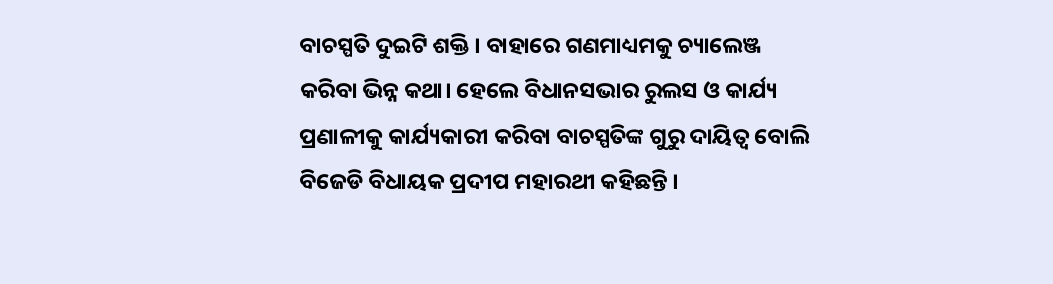ବାଚସ୍ପତି ଦୁଇଟି ଶକ୍ତି । ବାହାରେ ଗଣମାଧ୍ୟମକୁ ଚ୍ୟାଲେଞ୍ଜ କରିବା ଭିନ୍ନ କଥା। ହେଲେ ବିଧାନସଭାର ରୁଲସ ଓ କାର୍ଯ୍ୟ ପ୍ରଣାଳୀକୁ କାର୍ଯ୍ୟକାରୀ କରିବା ବାଚସ୍ପତିଙ୍କ ଗୁରୁ ଦାୟିତ୍ବ ବୋଲି ବିଜେଡି ବିଧାୟକ ପ୍ରଦୀପ ମହାରଥୀ କହିଛନ୍ତି ।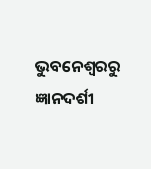ଭୁବନେଶ୍ବରରୁ ଜ୍ଞାନଦର୍ଶୀ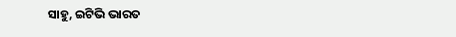ସାହୁ, ଇଟିଭି ଭାରତ